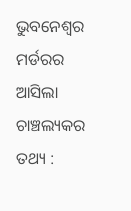ଭୁବନେଶ୍ୱର ମର୍ଡରର ଆସିଲା ଚାଞ୍ଚଲ୍ୟକର ତଥ୍ୟ :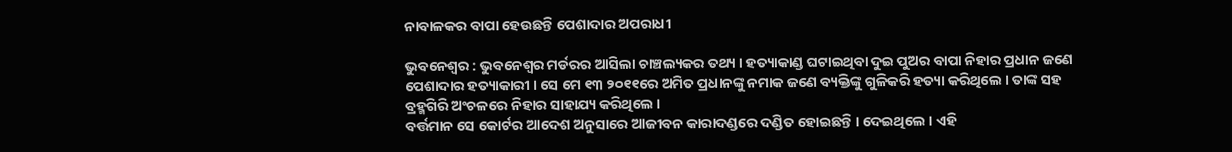ନାବାଳକର ବାପା ହେଉଛନ୍ତି ପେଶାଦାର ଅପରାଧୀ

ଭୁବନେଶ୍ୱର : ଭୁବନେଶ୍ୱର ମର୍ଡରର ଆସିଲା ଚାଞ୍ଚଲ୍ୟକର ତଥ୍ୟ । ହତ୍ୟାକାଣ୍ଡ ଘଟାଇଥିବା ଦୁଇ ପୁଅର ବାପା ନିହାର ପ୍ରଧାନ ଜଣେ ପେଶାଦାର ହତ୍ୟାକାରୀ । ସେ ମେ ୧୩ ୨୦୧୧ରେ ଅମିତ ପ୍ରଧାନଙ୍କୁ ନମାକ ଜଣେ ବ୍ୟକ୍ତିଙ୍କୁ ଗୁଳିକରି ହତ୍ୟା କରିଥିଲେ । ତାଙ୍କ ସହ ବ୍ରହ୍ମଗିରି ଅଂଚଳରେ ନିହାର ସାହାଯ୍ୟ କରିଥିଲେ ।
ବର୍ତ୍ତମାନ ସେ କୋର୍ଟର ଆଦେଶ ଅନୁସାରେ ଆଜୀବନ କାରାଦଣ୍ଡରେ ଦଣ୍ଡିତ ହୋଇଛନ୍ତି । ଦେଇଥିଲେ । ଏହି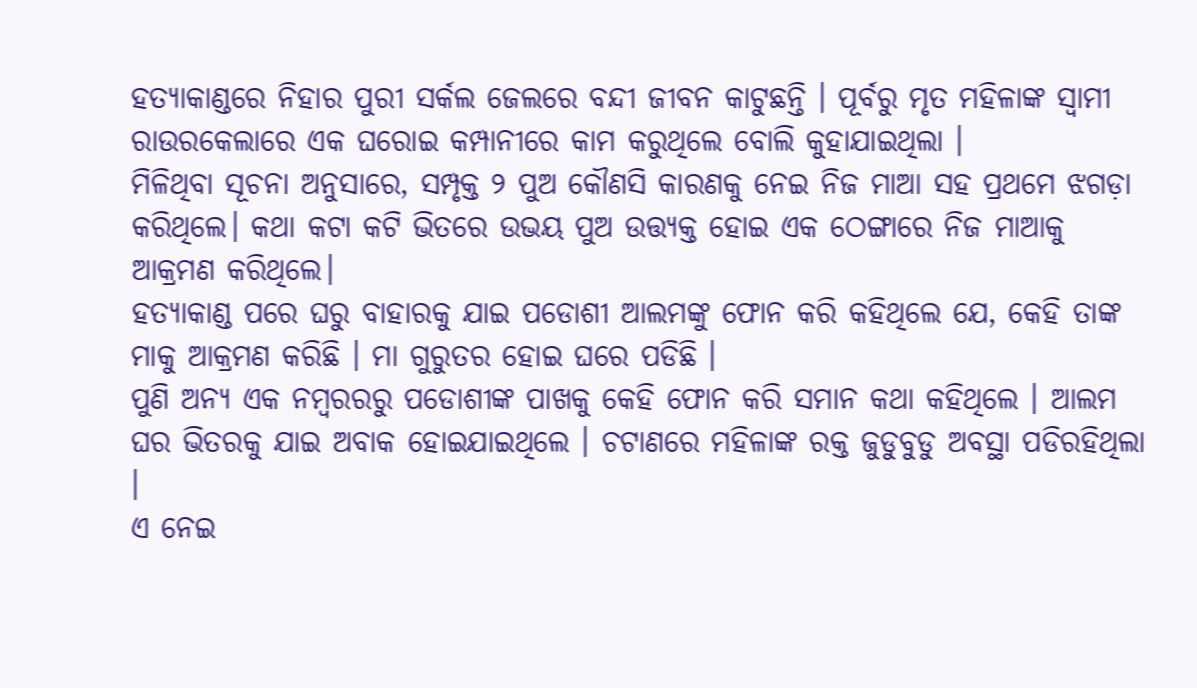ହତ୍ୟାକାଣ୍ଡରେ ନିହାର ପୁରୀ ସର୍କଲ ଜେଲରେ ବନ୍ଦୀ ଜୀବନ କାଟୁଛନ୍ତି । ପୂର୍ବରୁ ମୃତ ମହିଳାଙ୍କ ସ୍ୱାମୀ ରାଉରକେଲାରେ ଏକ ଘରୋଇ କମ୍ପାନୀରେ କାମ କରୁଥିଲେ ବୋଲି କୁହାଯାଇଥିଲା ।
ମିଳିଥିବା ସୂଚନା ଅନୁସାରେ, ସମ୍ପୃକ୍ତ ୨ ପୁଅ କୌଣସି କାରଣକୁ ନେଇ ନିଜ ମାଆ ସହ ପ୍ରଥମେ ଝଗଡ଼ା କରିଥିଲେ। କଥା କଟା କଟି ଭିତରେ ଉଭୟ ପୁଅ ଉତ୍ତ୍ୟକ୍ତ ହୋଇ ଏକ ଠେଙ୍ଗାରେ ନିଜ ମାଆକୁ ଆକ୍ରମଣ କରିଥିଲେ।
ହତ୍ୟାକାଣ୍ଡ ପରେ ଘରୁ ବାହାରକୁ ଯାଇ ପଡୋଶୀ ଆଲମଙ୍କୁ ଫୋନ କରି କହିଥିଲେ ଯେ, କେହି ତାଙ୍କ ମାକୁ ଆକ୍ରମଣ କରିଛି । ମା ଗୁରୁତର ହୋଇ ଘରେ ପଡିଛି ।
ପୁଣି ଅନ୍ୟ ଏକ ନମ୍ବରରରୁ ପଡୋଶୀଙ୍କ ପାଖକୁ କେହି ଫୋନ କରି ସମାନ କଥା କହିଥିଲେ । ଆଲମ ଘର ଭିତରକୁ ଯାଇ ଅବାକ ହୋଇଯାଇଥିଲେ । ଚଟାଣରେ ମହିଳାଙ୍କ ରକ୍ତ ଜୁଡୁବୁଡୁ ଅବସ୍ଥା ପଡିରହିଥିଲା ।
ଏ ନେଇ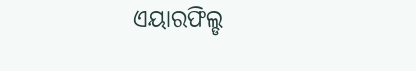ଏୟାରଫିଲ୍ଡ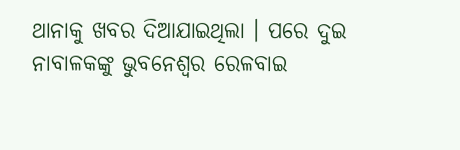ଥାନାକୁ ଖବର ଦିଆଯାଇଥିଲା । ପରେ ଦୁଇ ନାବାଳକଙ୍କୁ ଭୁବନେଶ୍ୱର ରେଳବାଇ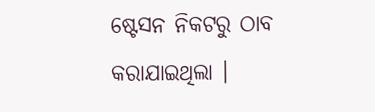ଷ୍ଟେସନ ନିକଟରୁ ଠାବ କରାଯାଇଥିଲା ।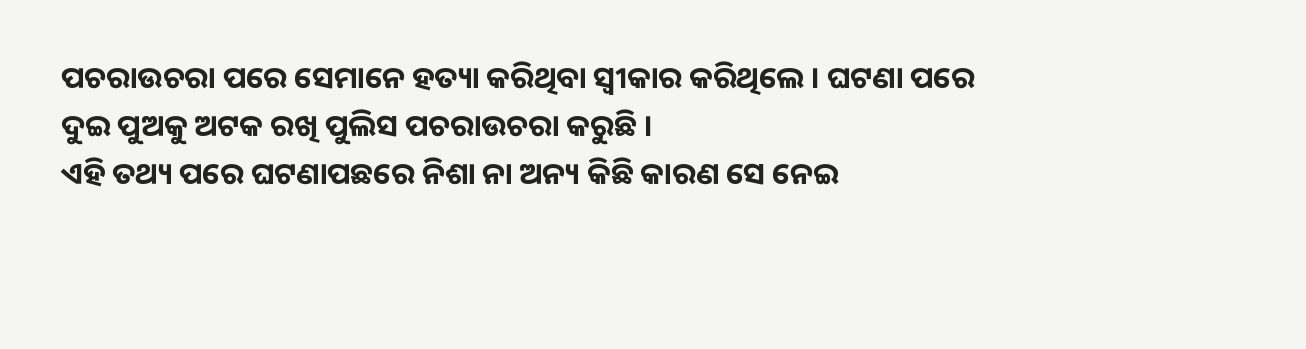ପଚରାଉଚରା ପରେ ସେମାନେ ହତ୍ୟା କରିଥିବା ସ୍ୱୀକାର କରିଥିଲେ । ଘଟଣା ପରେ ଦୁଇ ପୁଅକୁ ଅଟକ ରଖି ପୁଲିସ ପଚରାଉଚରା କରୁଛି ।
ଏହି ତଥ୍ୟ ପରେ ଘଟଣାପଛରେ ନିଶା ନା ଅନ୍ୟ କିଛି କାରଣ ସେ ନେଇ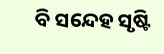ବି ସନ୍ଦେହ ସୃଷ୍ଟି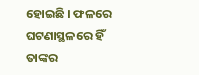ହୋଇଛି । ଫଳରେ ଘଟଣାସ୍ଥଳରେ ହିଁ ତାଙ୍କର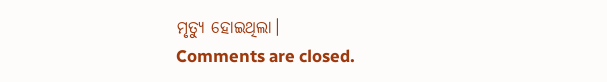ମୃତ୍ୟୁ ହୋଇଥିଲା।
Comments are closed.